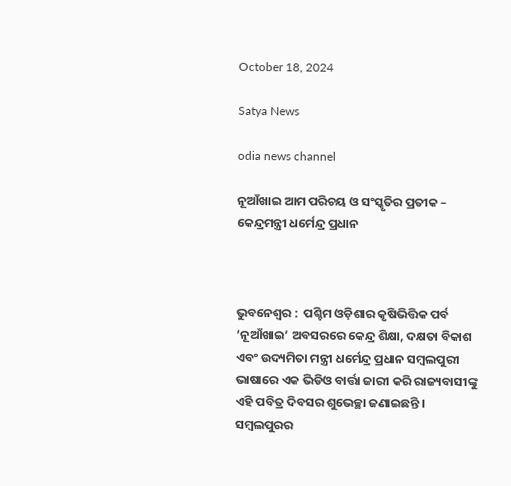October 18, 2024

Satya News

odia news channel

ନୂଆଁଖାଇ ଆମ ପରିଚୟ ଓ ସଂସ୍କୃତିର ପ୍ରତୀକ – କେନ୍ଦ୍ରମନ୍ତ୍ରୀ ଧର୍ମେନ୍ଦ୍ର ପ୍ରଧାନ



ଭୁବନେଶ୍ୱର :  ପଶ୍ଚିମ ଓଡ଼ିଶାର କୃଷିଭିତ୍ତିକ ପର୍ବ ‘ନୂଆଁଖାଇ’ ଅବସରରେ କେନ୍ଦ୍ର ଶିକ୍ଷା, ଦକ୍ଷତା ବିକାଶ ଏବଂ ଉଦ୍ୟମିତା ମନ୍ତ୍ରୀ ଧର୍ମେନ୍ଦ୍ର ପ୍ରଧାନ ସମ୍ବଲପୁରୀ ଭାଷାରେ ଏକ ଭିଡିଓ ବାର୍ତ୍ତା ଜାରୀ କରି ରାଜ୍ୟବାସୀଙ୍କୁ ଏହି ପବିତ୍ର ଦିବସର ଶୁଭେଚ୍ଛା ଜଣାଇଛନ୍ତି ।
ସମ୍ବଲପୁରର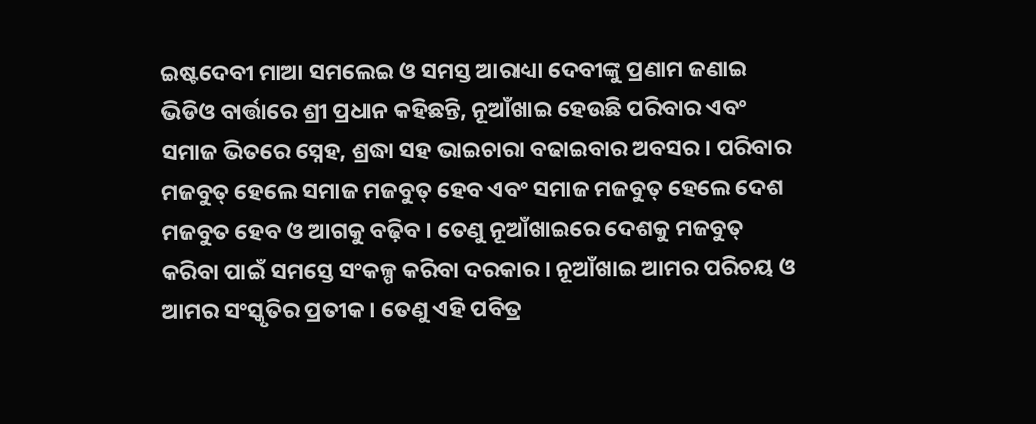ଇଷ୍ଟଦେବୀ ମାଆ ସମଲେଇ ଓ ସମସ୍ତ ଆରାଧ୍ୟା ଦେବୀଙ୍କୁ ପ୍ରଣାମ ଜଣାଇ ଭିଡିଓ ବାର୍ତ୍ତାରେ ଶ୍ରୀ ପ୍ରଧାନ କହିଛନ୍ତି, ନୂଆଁଖାଇ ହେଉଛି ପରିବାର ଏବଂ ସମାଜ ଭିତରେ ସ୍ନେହ, ଶ୍ରଦ୍ଧା ସହ ଭାଇଚାରା ବଢାଇବାର ଅବସର । ପରିବାର ମଜବୁତ୍ ହେଲେ ସମାଜ ମଜବୁତ୍ ହେବ ଏବଂ ସମାଜ ମଜବୁତ୍ ହେଲେ ଦେଶ ମଜବୁତ ହେବ ଓ ଆଗକୁ ବଢ଼ିବ । ତେଣୁ ନୂଆଁଖାଇରେ ଦେଶକୁ ମଜବୁତ୍ କରିବା ପାଇଁ ସମସ୍ତେ ସଂକଳ୍ପ କରିବା ଦରକାର । ନୂଆଁଖାଇ ଆମର ପରିଚୟ ଓ ଆମର ସଂସ୍କୃତିର ପ୍ରତୀକ । ତେଣୁ ଏହି ପବିତ୍ର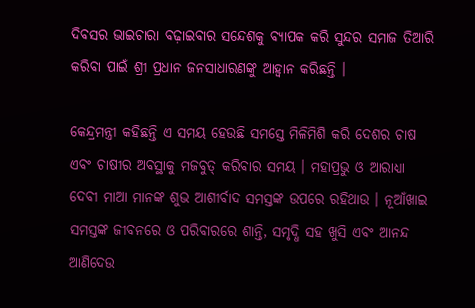ଦିବସର ଭାଇଚାରା ବଢ଼ାଇବାର ସନ୍ଦେଶକୁ ବ୍ୟାପକ କରି ସୁନ୍ଦର ସମାଜ ତିଆରି କରିବା ପାଇଁ ଶ୍ରୀ ପ୍ରଧାନ ଜନସାଧାରଣଙ୍କୁ ଆହ୍ୱାନ କରିଛନ୍ତି ।

କେନ୍ଦ୍ରମନ୍ତ୍ରୀ କହିଛନ୍ତି ଏ ସମୟ ହେଉଛି ସମସ୍ତେ ମିଳିମିଶି କରି ଦେଶର ଚାଷ ଏବଂ ଚାଷୀର ଅବସ୍ଥାକୁ ମଜବୁତ୍ କରିବାର ସମୟ । ମହାପ୍ରଭୁ ଓ ଆରାଧ୍ୟା ଦେବୀ ମାଆ ମାନଙ୍କ ଶୁଭ ଆଶୀର୍ବାଦ ସମସ୍ତଙ୍କ ଉପରେ ରହିଥାଉ । ନୂଆଁଖାଇ ସମସ୍ତଙ୍କ ଜୀବନରେ ଓ ପରିବାରରେ ଶାନ୍ତି, ସମୃଦ୍ଧି ସହ ଖୁସି ଏବଂ ଆନନ୍ଦ ଆଣିଦେଉ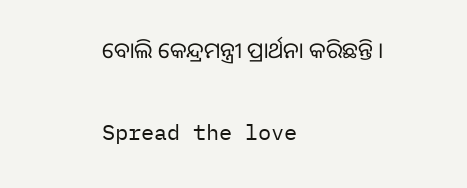ବୋଲି କେନ୍ଦ୍ରମନ୍ତ୍ରୀ ପ୍ରାର୍ଥନା କରିଛନ୍ତି ।

Spread the love